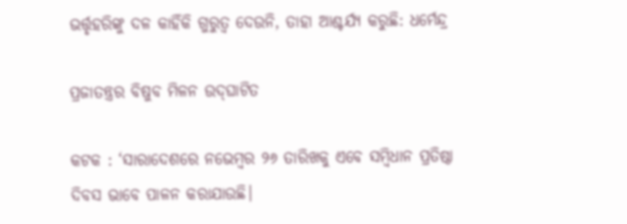ଭର୍ତ୍ତୃହରିଙ୍କୁ ଦଳ କାହିଁକି ଗୁରୁତ୍ବ ଦେଉନି, ତାହା ଆଶ୍ଚର୍ଯ୍ୟ କରୁଛି: ଧର୍ମେନ୍ଦ୍ର

ପ୍ରଜାତନ୍ତ୍ରର ବିଷୁବ ମିଳନ ଉଦ୍‌ଘାଟିତ

କଟକ : ‘ସାରାଦେଶରେ ନଭେମ୍ବର ୨୬ ତାରିଖକୁ ଏବେ ସମ୍ବିଧାନ ପ୍ରତିଷ୍ଠା ଦିବସ ଭାବେ ପାଳନ କରାଯାଉଛି।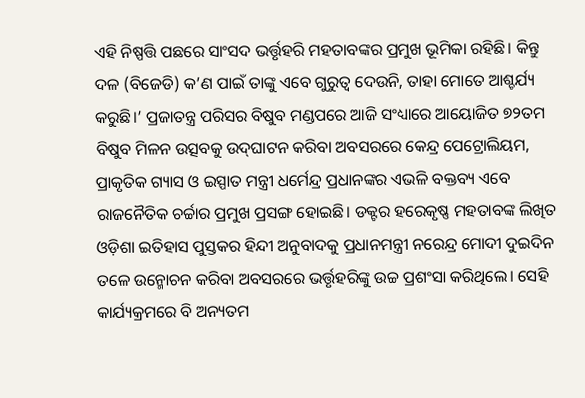ଏହି ନିଷ୍ପତ୍ତି ପଛରେ ସାଂସଦ ଭର୍ତ୍ତୃହରି ମହତାବଙ୍କର ପ୍ରମୁଖ ଭୂମିକା ରହିଛି। କିନ୍ତୁ ଦଳ (ବିଜେଡି) କ’ଣ ପାଇଁ ତାଙ୍କୁ ଏବେ ଗୁରୁତ୍ବ ଦେଉନି, ତାହା ମୋତେ ଆଶ୍ଚର୍ଯ୍ୟ କରୁଛି।’ ପ୍ରଜାତନ୍ତ୍ର ପରିସର ବିଷୁବ ମଣ୍ଡପରେ ଆଜି ସଂଧ୍ୟାରେ ଆୟୋଜିତ ୭୨ତମ ବିଷୁବ ମିଳନ ଉତ୍ସବକୁ ଉଦ୍‌ଘାଟନ କରିବା ଅବସରରେ କେନ୍ଦ୍ର ପେଟ୍ରୋଲିୟମ, ପ୍ରାକୃତିକ ଗ୍ୟାସ ଓ ଇସ୍ପାତ ମନ୍ତ୍ରୀ ଧର୍ମେନ୍ଦ୍ର ପ୍ରଧାନଙ୍କର ଏଭଳି ବକ୍ତବ୍ୟ ଏବେ ରାଜ‌ନୈତିକ ଚର୍ଚ୍ଚାର ପ୍ରମୁଖ ପ୍ରସଙ୍ଗ ହୋଇଛି। ଡକ୍ଟର ହରେକୃଷ୍ଣ ମହତାବଙ୍କ ଲିଖିତ ଓଡ଼ିଶା ଇତିହାସ ପୁସ୍ତକର ହିନ୍ଦୀ ଅନୁବାଦକୁ ପ୍ରଧାନମନ୍ତ୍ରୀ ନରେନ୍ଦ୍ର ମୋଦୀ ଦୁଇଦିନ ତଳେ ଉନ୍ମୋଚନ କରିବା ଅବସରରେ ଭର୍ତ୍ତୃହରିଙ୍କୁ ଉଚ୍ଚ ପ୍ରଶଂସା କରିଥିଲେ। ସେହି କାର୍ଯ୍ୟକ୍ରମରେ ବି ଅନ୍ୟତମ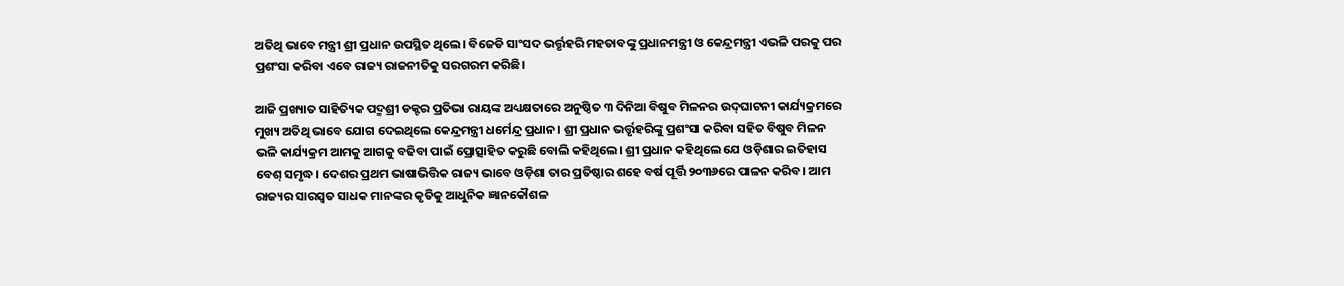ଅତିଥି ଭାବେ ମନ୍ତ୍ରୀ ଶ୍ରୀ ପ୍ରଧାନ ଉପସ୍ଥିତ ଥିଲେ। ବିଜେଡି ସାଂସଦ ଭର୍ତ୍ତୃହରି ମହତାବଙ୍କୁ ପ୍ରଧାନମନ୍ତ୍ରୀ ଓ କେନ୍ଦ୍ରମନ୍ତ୍ରୀ ଏଭଳି ପରକୁ ପର ପ୍ରଶଂସା କରିବା ଏବେ ରାଜ୍ୟ ରାଜନୀତିକୁ ସରଗରମ କରିଛି।

ଆଜି ପ୍ରଖ୍ୟାତ ସାହିତ୍ୟିକ ପଦ୍ମଶ୍ରୀ ଡକ୍ଟର ପ୍ରତିଭା ରାୟଙ୍କ ଅଧ୍ୟକ୍ଷତାରେ ଅନୁଷ୍ଠିତ ୩ ଦିନିଆ ବିଷୁବ ମିଳନର ଉଦ୍‌ଘାଟନୀ କାର୍ଯ୍ୟକ୍ରମରେ ମୁଖ୍ୟ ଅତିଥି ଭାବେ ଯୋଗ ଦେଇଥିଲେ କେନ୍ଦ୍ରମନ୍ତ୍ରୀ ଧର୍ମେନ୍ଦ୍ର ପ୍ରଧାନ। ଶ୍ରୀ ପ୍ରଧାନ ଭର୍ତ୍ତୃହରିଙ୍କୁ ପ୍ରଶଂସା କରିବା ସହିତ ବିଷୁବ ମିଳନ ଭଳି କାର୍ଯ୍ୟକ୍ରମ ଆମକୁ ଆଗକୁ ବଢିବା ପାଇଁ ପ୍ରୋତ୍ସାହିତ କରୁଛି ବୋଲି କହିଥିଲେ। ଶ୍ରୀ ପ୍ରଧାନ କହିଥିଲେ ଯେ ଓଡ଼ିଶାର ଇତିହାସ ବେଶ୍ ସମୃଦ୍ଧ। ଦେଶର ପ୍ରଥମ ଭାଷାଭିତ୍ତିକ ରାଜ୍ୟ ଭାବେ ଓଡ଼ିଶା ତାର ପ୍ରତିଷ୍ଠାର ଶହେ ବର୍ଷ ପୂର୍ତ୍ତି ୨୦୩୬ରେ ପାଳନ କରିବ। ଆମ ରାଜ୍ୟର ସାରସ୍ବତ ସାଧକ ମାନଙ୍କର କୃତିକୁ ଆଧୁନିକ ଜ୍ଞାନକୌଶଳ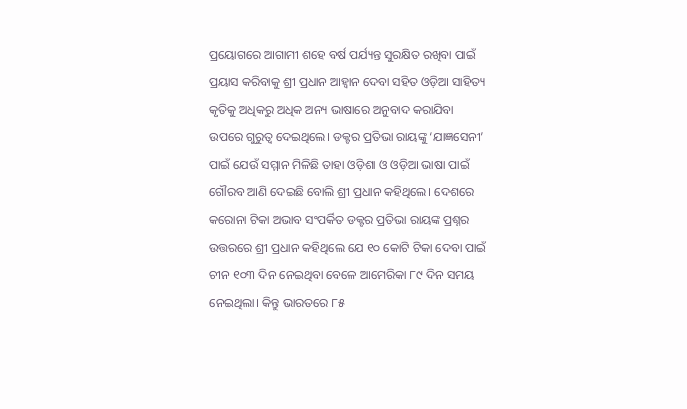ପ୍ରୟୋଗରେ ଆଗାମୀ ଶହେ ବର୍ଷ ପର୍ଯ୍ୟନ୍ତ ସୁରକ୍ଷିତ ରଖିବା ପାଇଁ ପ୍ରୟାସ କରିବାକୁ ଶ୍ରୀ ପ୍ରଧାନ ଆହ୍ବାନ ଦେବା ସହିତ ଓଡ଼ିଆ ସାହିତ୍ୟ କୃତିକୁ ଅଧିକରୁ ଅଧିକ ଅନ୍ୟ ଭାଷାରେ ଅନୁବାଦ କରାଯିବା ଉପରେ ଗୁରୁତ୍ବ ଦେଇଥିଲେ। ଡକ୍ଟର ପ୍ରତିଭା ରାୟଙ୍କୁ ‘ଯାଜ୍ଞସେନୀ’ ପାଇଁ ଯେଉଁ ସମ୍ମାନ ମିଳିଛି ତାହା ଓଡ଼ିଶା ଓ ଓଡ଼ିଆ ଭାଷା ପାଇଁ ଗୌରବ ଆଣି ଦେଇଛି ବୋଲି ଶ୍ରୀ ପ୍ରଧାନ କହିଥିଲେ। ଦେଶରେ କରୋନା ଟିକା ଅଭାବ ସଂପର୍କିତ ଡକ୍ଟର ପ୍ରତିଭା ରାୟଙ୍କ ପ୍ରଶ୍ନର ଉତ୍ତରରେ ଶ୍ରୀ ପ୍ରଧାନ କହିଥିଲେ ଯେ ୧୦ କୋଟି ଟିକା ଦେବା ପାଇଁ ଚୀନ ୧୦୩ ଦିନ ନେଇଥିବା ବେଳେ ଆମେରିକା ୮୯ ଦିନ ସମୟ ନେଇଥିଲା। କିନ୍ତୁ ଭାରତରେ ୮୫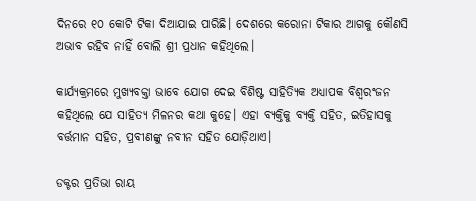ଦିନରେ ୧୦ କୋଟି ଟିକା ଦିଆଯାଇ ପାରିଛି। ଦେଶରେ କରୋନା ଟିକାର ଆଗକୁ କୌଣସି ଅଭାବ ରହିବ ନାହିଁ ବୋଲି ଶ୍ରୀ ପ୍ରଧାନ କହିଥିଲେ।

କାର୍ଯ୍ୟକ୍ରମରେ ମୁଖ୍ୟବକ୍ତା ଭାବେ ଯୋଗ ଦେଇ ବିଶିଷ୍ଟ ସାହିତ୍ୟିକ ଅଧ୍ୟାପକ ବିଶ୍ବରଂଜନ କହିଥିଲେ ଯେ ସାହିତ୍ୟ ମିଳନର କଥା କୁହେ। ଏହା ବ୍ୟକ୍ତିକୁ ବ୍ୟକ୍ତି ସହିତ, ଇତିହାସକୁ ବର୍ତ୍ତମାନ ସହିତ, ପ୍ରବୀଣଙ୍କୁ ନବୀନ ସହିତ ଯୋଡ଼ିଥାଏ।

ଡକ୍ଟର ପ୍ରତିଭା ରାୟ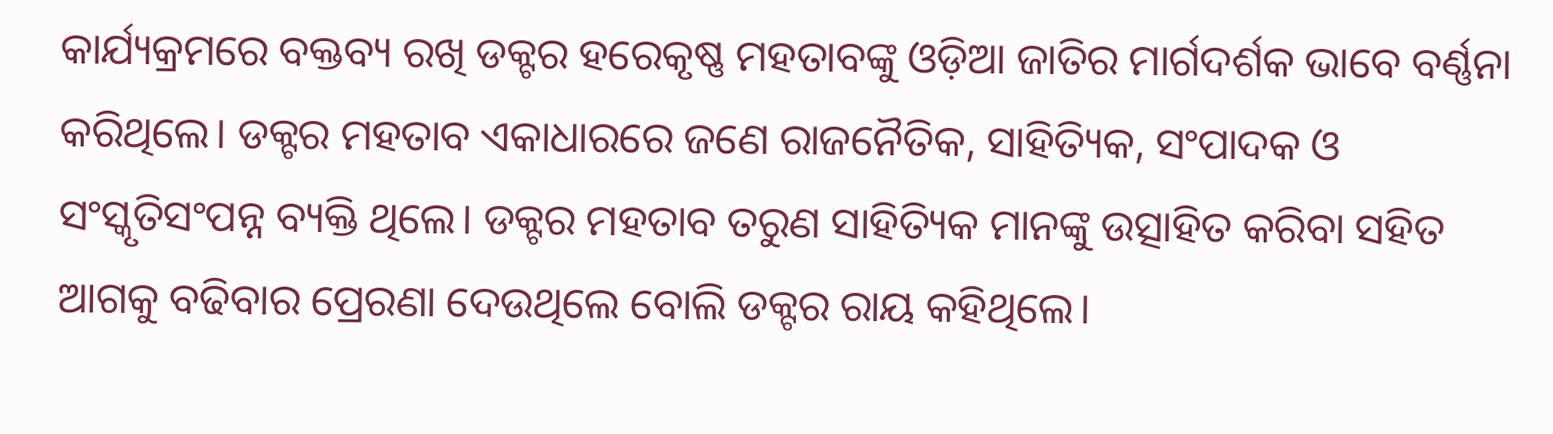କାର୍ଯ୍ୟକ୍ରମରେ ବକ୍ତବ୍ୟ ରଖି ଡକ୍ଟର ହରେକୃଷ୍ଣ ମହତାବଙ୍କୁ ଓଡ଼ିଆ ଜାତିର ମାର୍ଗଦର୍ଶକ ଭାବେ ବର୍ଣ୍ଣନା କରିଥିଲେ। ଡକ୍ଟର ମହତାବ ଏକାଧାରରେ ଜଣେ ରାଜନୈତିକ, ସାହିତ୍ୟିକ, ସଂପାଦକ ଓ ସଂସ୍କୃତିସଂପନ୍ନ ବ୍ୟକ୍ତି ଥିଲେ। ଡକ୍ଟର ମହତାବ ତରୁଣ ସାହିତ୍ୟିକ ମାନଙ୍କୁ ଉତ୍ସାହିତ କରିବା ସହିତ ଆଗକୁ ବଢିବାର ପ୍ରେରଣା ଦେଉଥିଲେ ବୋଲି ଡକ୍ଟର ରାୟ କହିଥିଲେ।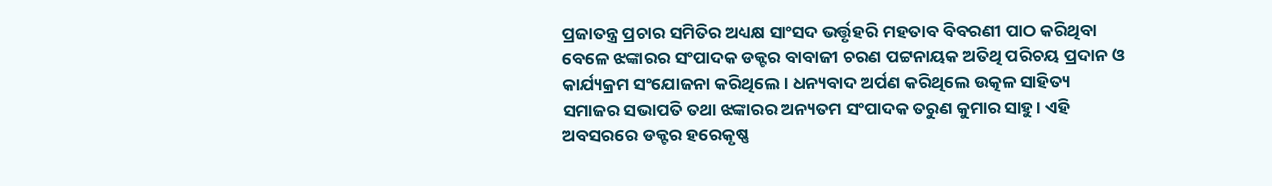ପ୍ରଜାତନ୍ତ୍ର ପ୍ରଚାର ସମିତିର ଅଧ୍ୟକ୍ଷ ସାଂସଦ ଭର୍ତ୍ତୃହରି ମହତାବ ବିବରଣୀ ପାଠ କରିଥିବା ବେଳେ ଝଙ୍କାରର ସଂପାଦକ ଡକ୍ଟର ବାବାଜୀ ଚରଣ ପଟ୍ଟନାୟକ ଅତିଥି ପରିଚୟ ପ୍ରଦାନ ଓ କାର୍ଯ୍ୟକ୍ରମ ସଂଯୋଜନା କରିଥିଲେ। ଧନ୍ୟବାଦ ଅର୍ପଣ କରିଥିଲେ ଉତ୍କଳ ସାହିତ୍ୟ ସମାଜର ସଭାପତି ତଥା ଝଙ୍କାରର ଅନ୍ୟତମ ସଂପାଦକ ତରୁଣ କୁମାର ସାହୁ। ଏହି ଅବସରରେ ଡକ୍ଟର ହରେକୃଷ୍ଣ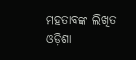ମହତାବଙ୍କ ଲିଖିତ ଓଡ଼ିଶା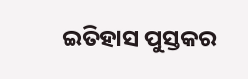ଇତିହାସ ପୁସ୍ତକର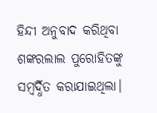ହିନ୍ଦୀ ଅନୁବାଦ କରିଥିବା ଶଙ୍କରଲାଲ ପୁରୋହିତଙ୍କୁ ସମ୍ବର୍ଦ୍ଧିତ କରାଯାଇଥିଲା।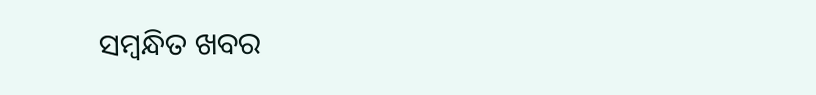ସମ୍ବନ୍ଧିତ ଖବର